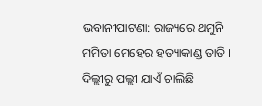ଭବାନୀପାଟଣା: ରାଜ୍ୟରେ ଥମୁନି ମମିତା ମେହେର ହତ୍ୟାକାଣ୍ଡ ତାତି । ଦିଲ୍ଲୀରୁ ପଲ୍ଲୀ ଯାଏଁ ଚାଲିଛି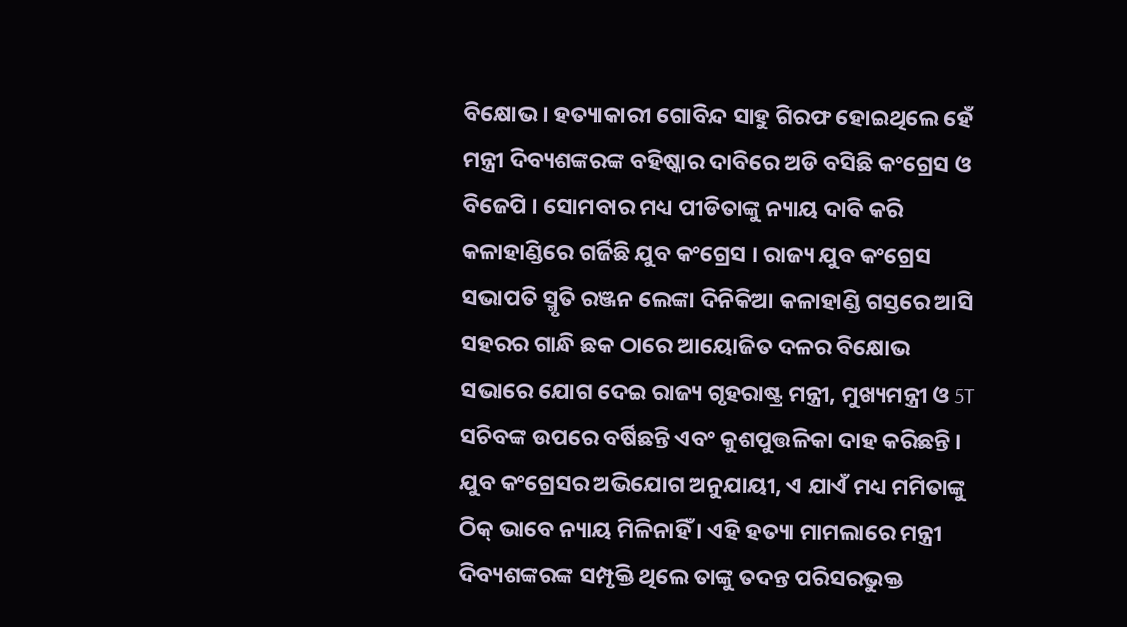ବିକ୍ଷୋଭ । ହତ୍ୟାକାରୀ ଗୋବିନ୍ଦ ସାହୁ ଗିରଫ ହୋଇଥିଲେ ହେଁ ମନ୍ତ୍ରୀ ଦିବ୍ୟଶଙ୍କରଙ୍କ ବହିଷ୍କାର ଦାବିରେ ଅଡି ବସିଛି କଂଗ୍ରେସ ଓ ବିଜେପି । ସୋମବାର ମଧ୍ୟ ପୀଡିତାଙ୍କୁ ନ୍ୟାୟ ଦାବି କରି କଳାହାଣ୍ଡିରେ ଗର୍ଜିଛି ଯୁବ କଂଗ୍ରେସ । ରାଜ୍ୟ ଯୁବ କଂଗ୍ରେସ ସଭାପତି ସ୍ମୃତି ରଞ୍ଜନ ଲେଙ୍କା ଦିନିକିଆ କଳାହାଣ୍ଡି ଗସ୍ତରେ ଆସି ସହରର ଗାନ୍ଧି ଛକ ଠାରେ ଆୟୋଜିତ ଦଳର ବିକ୍ଷୋଭ ସଭାରେ ଯୋଗ ଦେଇ ରାଜ୍ୟ ଗୃହରାଷ୍ଟ୍ର ମନ୍ତ୍ରୀ, ମୁଖ୍ୟମନ୍ତ୍ରୀ ଓ 5T ସଚିବଙ୍କ ଉପରେ ବର୍ଷିଛନ୍ତି ଏବଂ କୁଶପୁତ୍ତଳିକା ଦାହ କରିଛନ୍ତି ।
ଯୁବ କଂଗ୍ରେସର ଅଭିଯୋଗ ଅନୁଯାୟୀ, ଏ ଯାଏଁ ମଧ୍ୟ ମମିତାଙ୍କୁ ଠିକ୍ ଭାବେ ନ୍ୟାୟ ମିଳିନାହିଁ । ଏହି ହତ୍ୟା ମାମଲାରେ ମନ୍ତ୍ରୀ ଦିବ୍ୟଶଙ୍କରଙ୍କ ସମ୍ପୃକ୍ତି ଥିଲେ ତାଙ୍କୁ ତଦନ୍ତ ପରିସରଭୁକ୍ତ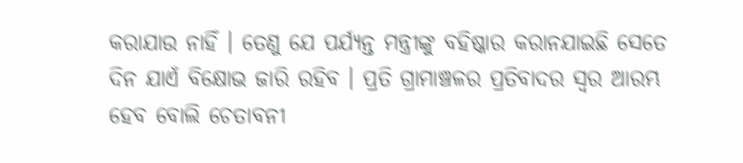କରାଯାଉ ନାହିଁ । ତେଣୁ ଯେ ପର୍ଯ୍ୟନ୍ତ ମନ୍ତ୍ରୀଙ୍କୁ ବହିଷ୍କାର କରାନଯାଇଛି ସେତେ ଦିନ ଯାଏଁ ବିକ୍ଷୋଭ ଜାରି ରହିବ । ପ୍ରତି ଗ୍ରାମାଞ୍ଚଳର ପ୍ରତିବାଦର ସ୍ବର ଆରମ୍ଭ ହେବ ବୋଲି ଚେତାବନୀ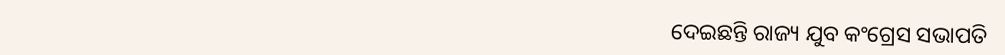ଦେଇଛନ୍ତି ରାଜ୍ୟ ଯୁବ କଂଗ୍ରେସ ସଭାପତି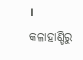।
କଳାହାଣ୍ଡିରୁ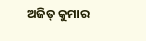ଅଜିତ୍ କୁମାର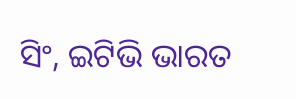ସିଂ, ଇଟିଭି ଭାରତ